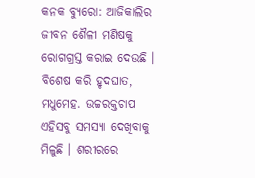କନକ ବ୍ୟୁରୋ: ଆଜିକାଲିର ଜୀବନ ଶୈଳୀ ମଣିଷକୁ ରୋଗଗ୍ରସ୍ତ କରାଇ ଦେଉଛି । ବିଶେଷ କରି ହୃଦଘାତ, ମଧୁମେହ. ଉଚ୍ଚରକ୍ତଚାପ ଏହିସବୁ ସମସ୍ୟା ଦେଖିବାକୁ ମିଳୁଛି । ଶରୀରରେ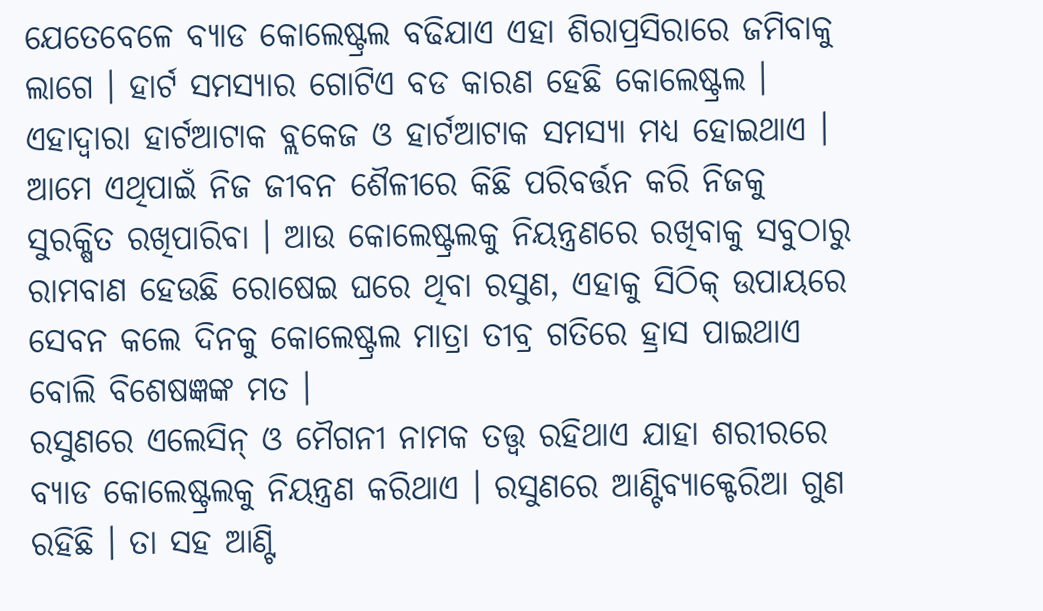ଯେତେବେଳେ ବ୍ୟାଡ କୋଲେଷ୍ଟ୍ରଲ ବଢିଯାଏ ଏହା ଶିରାପ୍ରସିରାରେ ଜମିବାକୁ ଲାଗେ । ହାର୍ଟ ସମସ୍ୟାର ଗୋଟିଏ ବଡ କାରଣ ହେଛି କୋଲେଷ୍ଟ୍ରଲ । ଏହାଦ୍ୱାରା ହାର୍ଟଆଟାକ ବ୍ଲକେଜ ଓ ହାର୍ଟଆଟାକ ସମସ୍ୟା ମଧ୍ୟ ହୋଇଥାଏ । ଆମେ ଏଥିପାଇଁ ନିଜ ଜୀବନ ଶୈଳୀରେ କିଛି ପରିବର୍ତ୍ତନ କରି ନିଜକୁ ସୁରକ୍ଷିତ ରଖିପାରିବା । ଆଉ କୋଲେଷ୍ଟ୍ରଲକୁ ନିୟନ୍ତ୍ରଣରେ ରଖିବାକୁ ସବୁଠାରୁ ରାମବାଣ ହେଉଛି ରୋଷେଇ ଘରେ ଥିବା ରସୁଣ, ଏହାକୁ ସିଠିକ୍ ଉପାୟରେ ସେବନ କଲେ ଦିନକୁ କୋଲେଷ୍ଟ୍ରଲ ମାତ୍ରା ତୀବ୍ର ଗତିରେ ହ୍ରାସ ପାଇଥାଏ ବୋଲି ବିଶେଷଜ୍ଞଙ୍କ ମତ ।
ରସୁଣରେ ଏଲେସିନ୍ ଓ ମୈଗନୀ ନାମକ ତତ୍ତ୍ୱ ରହିଥାଏ ଯାହା ଶରୀରରେ ବ୍ୟାଡ କୋଲେଷ୍ଟ୍ରଲକୁ ନିୟନ୍ତ୍ରଣ କରିଥାଏ । ରସୁଣରେ ଆଣ୍ଟିବ୍ୟାକ୍ଟେରିଆ ଗୁଣ ରହିଛି । ତା ସହ ଆଣ୍ଟି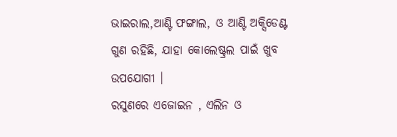ଭାଇରାଲ,ଆଣ୍ଟି ଫଙ୍ଗାଲ, ଓ ଆଣ୍ଟି ଅକ୍ସିଡେଣ୍ଟ ଗୁଣ ରହିଛି, ଯାହା କୋଲେଷ୍ଟ୍ରଲ ପାଇଁ ଖୁବ ଉପଯୋଗୀ ।
ରସୁଣରେ ଏଜୋଇନ , ଏଲିନ ଓ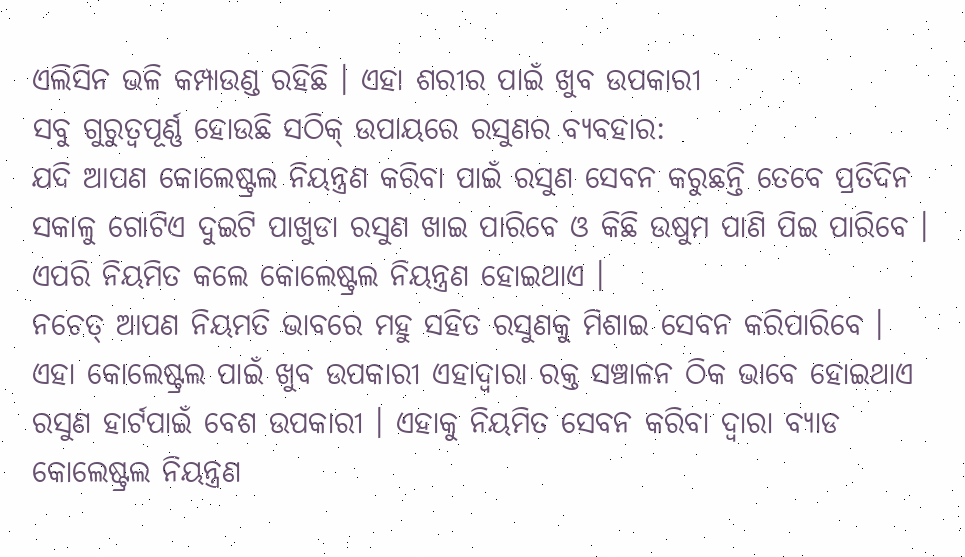ଏଲିସିନ ଭଳି କମ୍ପାଉଣ୍ଡ ରହିଛି । ଏହା ଶରୀର ପାଇଁ ଖୁବ ଉପକାରୀ
ସବୁ ଗୁରୁତ୍ୱପୂର୍ଣ୍ଣ ହୋଉଛି ସଠିକ୍ ଉପାୟରେ ରସୁଣର ବ୍ୟବହାର:
ଯଦି ଆପଣ କୋଲେଷ୍ଟ୍ରଲ ନିୟନ୍ତ୍ରଣ କରିବା ପାଇଁ ରସୁଣ ସେବନ କରୁଛନ୍ତି ତେବେ ପ୍ରତିଦିନ ସକାଳୁ ଗୋଟିଏ ଦୁଇଟି ପାଖୁଡା ରସୁଣ ଖାଇ ପାରିବେ ଓ କିଛି ଉଷୁମ ପାଣି ପିଇ ପାରିବେ । ଏପରି ନିୟମିତ କଲେ କୋଲେଷ୍ଟ୍ରଲ ନିୟନ୍ତ୍ରଣ ହୋଇଥାଏ ।
ନଚେତ୍ ଆପଣ ନିୟମତି ଭାବରେ ମହୁ ସହିତ ରସୁଣକୁ ମିଶାଇ ସେବନ କରିପାରିବେ । ଏହା କୋଲେଷ୍ଟ୍ରଲ ପାଇଁ ଖୁବ ଉପକାରୀ ଏହାଦ୍ୱାରା ରକ୍ତ ସଞ୍ଚାଳନ ଠିକ ଭାବେ ହୋଇଥାଏ
ରସୁଣ ହାର୍ଟପାଇଁ ବେଶ ଉପକାରୀ । ଏହାକୁ ନିୟମିତ ସେବନ କରିବା ଦ୍ୱାରା ବ୍ୟାଡ କୋଲେଷ୍ଟ୍ରଲ ନିୟନ୍ତ୍ରଣ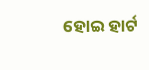ହୋଇ ହାର୍ଟ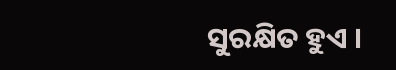ସୁରକ୍ଷିତ ହୁଏ ।